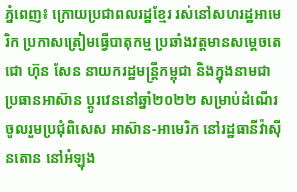ភ្នំពេញ៖ ក្រោយប្រជាពលរដ្ឋខ្មែរ រស់នៅសហរដ្ឋអាមេរិក ប្រកាសត្រៀមធ្វើបាតុកម្ម ប្រឆាំងវត្តមានសម្តេចតេជោ ហ៊ុន សែន នាយករដ្ឋមន្រ្តីកម្ពុជា និងក្នុងនាមជាប្រធានអាស៊ាន ប្តូរវេននៅឆ្នាំ២០២២ សម្រាប់ដំណើរចូលរួមប្រជុំពិសេស អាស៊ាន-អាមេរិក នៅរដ្ឋធានីវ៉ាស៊ីនតោន នៅអំឡុង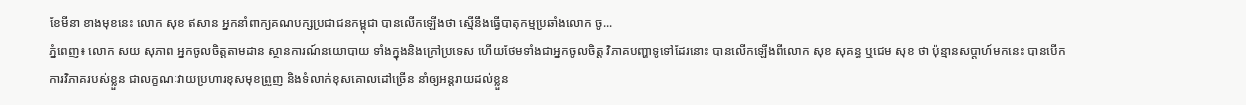ខែមីនា ខាងមុខនេះ លោក សុខ ឥសាន អ្នកនាំពាក្យគណបក្សប្រជាជនកម្ពុជា បានលើកឡើងថា ស្មើនឹងធ្វើបាតុកម្មប្រឆាំងលោក ចូ...
ភ្នំពេញ៖ លោក សយ សុភាព អ្នកចូលចិត្តតាមដាន ស្ថានការណ៍នយោបាយ ទាំងក្នុងនិងក្រៅប្រទេស ហើយថែមទាំងជាអ្នកចូលចិត្ត វិភាគបញ្ហាទូទៅដែរនោះ បានលើកឡើងពីលោក សុខ សុគន្ធ ឬជេម សុខ ថា ប៉ុន្មានសប្តាហ៍មកនេះ បានបើកការវិភាគរបស់ខ្លួន ជាលក្ខណៈវាយប្រហារខុសមុខព្រួញ និងទំលាក់ខុសគោលដៅច្រើន នាំឲ្យអន្តរាយដល់ខ្លួន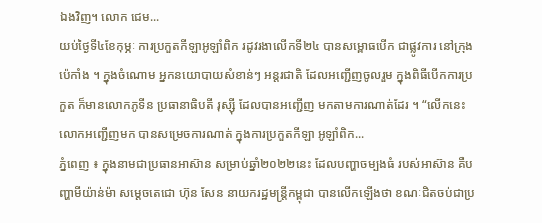ឯងវិញ។ លោក ជេម...
យប់ថ្ងៃទី៤ខែកុម្ភៈ ការប្រកួតកីឡាអូឡាំពិក រដូវរងាលើកទី២៤ បានសម្ពោធបើក ជាផ្លូវការ នៅក្រុងប៉េកាំង ។ ក្នុងចំណោម អ្នកនយោបាយសំខាន់ៗ អន្តរជាតិ ដែលអញ្ជើញចូលរួម ក្នុងពិធីបើកការប្រកួត ក៏មានលោកភូទីន ប្រធានាធិបតី រុស្ស៊ី ដែលបានអញ្ជើញ មកតាមការណាត់ដែរ ។ “លើកនេះលោកអញ្ជើញមក បានសម្រេចការណាត់ ក្នុងការប្រកួតកីឡា អូឡាំពិក...
ភ្នំពេញ ៖ ក្នុងនាមជាប្រធានអាស៊ាន សម្រាប់ឆ្នាំ២០២២នេះ ដែលបញ្ហាចម្បងធំ របស់អាស៊ាន គឺបញ្ហាមីយ៉ាន់ម៉ា សម្តេចតេជោ ហ៊ុន សែន នាយករដ្ឋមន្រ្តីកម្ពុជា បានលើកឡើងថា ខណៈជិតចប់ជាប្រ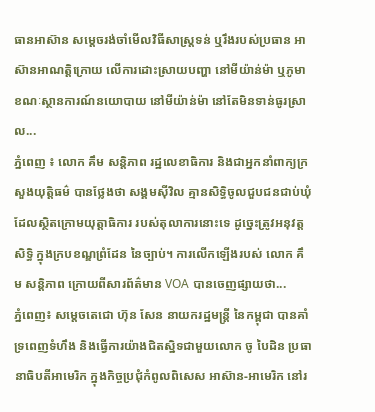ធានអាស៊ាន សម្តេចរង់ចាំមើលវិធីសាស្រ្តទន់ ឬរឹងរបស់ប្រធាន អាស៊ានអាណត្តិក្រោយ លើការដោះស្រាយបញ្ហា នៅមីយ៉ាន់ម៉ា ឬភូមា ខណៈស្ថានការណ៍នយោបាយ នៅមីយ៉ាន់ម៉ា នៅតែមិនទាន់ធូរស្រាល...
ភ្នំពេញ ៖ លោក គឹម សន្តិភាព រដ្ឋលេខាធិការ និងជាអ្នកនាំពាក្យក្រសួងយុត្តិធម៌ បានថ្លែងថា សង្គមស៊ីវិល គ្មានសិទ្ធិចូលជួបជនជាប់ឃុំ ដែលស្ថិតក្រោមយុត្តាធិការ របស់តុលាការនោះទេ ដូច្នេះត្រូវអនុវត្តសិទ្ធិ ក្នុងក្របខណ្ឌព្រំដែន នៃច្បាប់។ ការលើកឡើងរបស់ លោក គឹម សន្ដិភាព ក្រោយពីសារព័ត៌មាន VOA បានចេញផ្សាយថា...
ភ្នំពេញ៖ សម្តេចតេជោ ហ៊ុន សែន នាយករដ្ឋមន្រ្តី នៃកម្ពុជា បានគាំទ្រពេញទំហឹង និងធ្វើការយ៉ាងជិតស្និទជាមួយលោក ចូ បៃដិន ប្រធានាធិបតីអាមេរិក ក្នុងកិច្ចប្រជុំកំពូលពិសេស អាស៊ាន-អាមេរិក នៅរ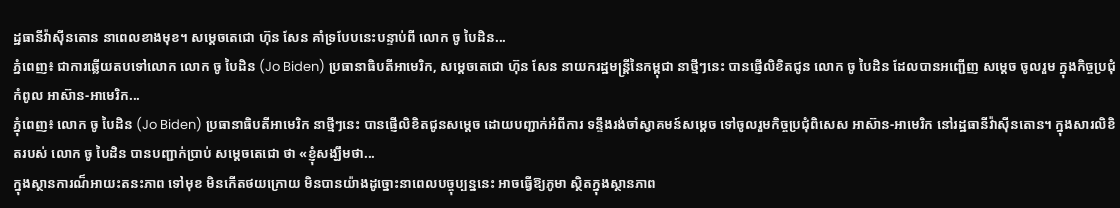ដ្ឋធានីវ៉ាស៊ីនតោន នាពេលខាងមុខ។ សម្ដេចតេជោ ហ៊ុន សែន គាំទ្របែបនេះបន្ទាប់ពី លោក ចូ បៃដិន...
ភ្នំពេញ៖ ជាការឆ្លើយតបទៅលោក លោក ចូ បៃដិន (Jo Biden) ប្រធានាធិបតីអាមេរិក, សម្តេចតេជោ ហ៊ុន សែន នាយករដ្ឋមន្រ្តីនៃកម្ពុជា នាថ្មីៗនេះ បានផ្ញើលិខិតជូន លោក ចូ បៃដិន ដែលបានអញ្ជើញ សម្តេច ចូលរួម ក្នុងកិច្ចប្រជុំកំពូល អាស៊ាន-អាមេរិក...
ភ្នំុពេញ៖ លោក ចូ បៃដិន (Jo Biden) ប្រធានាធិបតីអាមេរិក នាថ្មីៗនេះ បានផ្ញើលិខិតជូនសម្តេច ដោយបញ្ជាក់អំពីការ ទន្ទឹងរង់ចាំស្វាគមន៍សម្តេច ទៅចូលរួមកិច្ចប្រជុំពិសេស អាស៊ាន-អាមេរិក នៅរដ្ឋធានីវ៉ាស៊ីនតោន។ ក្នុងសារលិខិតរបស់ លោក ចូ បៃដិន បានបញ្ជាក់ប្រាប់ សម្តេចតេជោ ថា «ខ្ញុំសង្ឃឹមថា...
ក្នុងស្ថានការណ៏អាយះតនះភាព ទៅមុខ មិនកើតថយក្រោយ មិនបានយ៉ាងដូច្នោះនាពេលបច្ចុប្បន្ននេះ អាចធ្វើឱ្យភូមា ស្ថិតក្នុងស្ថានភាព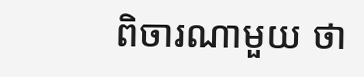ពិចារណាមួយ ថា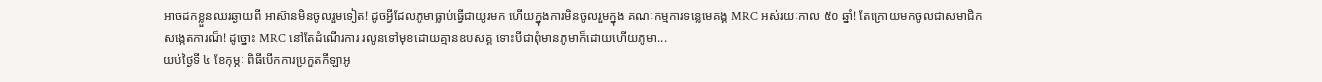អាចដកខ្លួនឈរឆ្ងាយពី អាស៊ានមិនចូលរួមទៀត! ដូចអ្វីដែលភូមាធ្លាប់ធ្វើជាយូរមក ហើយក្នុងការមិនចូលរួមក្នុង គណៈកម្មការទន្លេមេគង្គ MRC អស់រយៈកាល ៥០ ឆ្នាំ! តែក្រោយមកចូលជាសមាជិក សង្កេតការណ៏! ដូច្នោះ MRC នៅតែដំណើរការ រលូនទៅមុខដោយគ្មានឧបសគ្គ ទោះបីជាពុំមានភូមាក៏ដោយហើយភូមា...
យប់ថ្ងៃទី ៤ ខែកុម្ភៈ ពិធីបើកការប្រកួតកីឡាអូ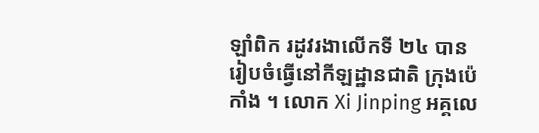ឡាំពិក រដូវរងាលើកទី ២៤ បានរៀបចំធ្វើនៅកីឡដ្ឋានជាតិ ក្រុងប៉េកាំង ។ លោក Xi Jinping អគ្គលេ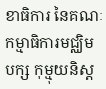ខាធិការ នៃគណៈកម្មាធិការមជ្ឈិមបក្ស កុម្មុយនិស្ត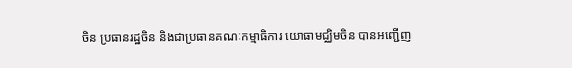ចិន ប្រធានរដ្ឋចិន និងជាប្រធានគណៈកម្មាធិការ យោធាមជ្ឈិមចិន បានអញ្ជើញ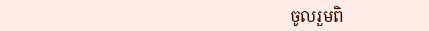ចូលរួមពិ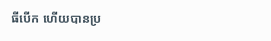ធីបើក ហើយបានប្រ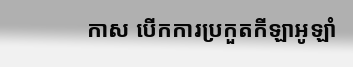កាស បើកការប្រកួតកីឡាអូឡាំ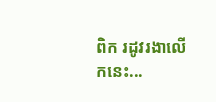ពិក រដូវរងាលើកនេះ...